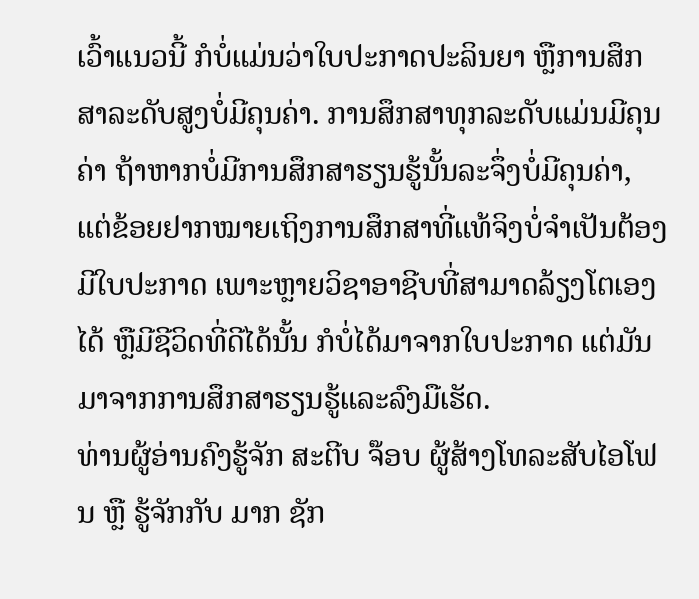ເວົ້າແນວນີ້ ກໍບໍ່ແມ່ນວ່າໃບປະກາດປະລິນຍາ ຫຼືການສຶກສາລະດັບສູງບໍ່ມີຄຸນຄ່າ. ການສຶກສາທຸກລະດັບແມ່ນມີຄຸນຄ່າ ຖ້າຫາກບໍ່ມີການສຶກສາຮຽນຮູ້ນັ້ນລະຈຶ່ງບໍ່ມີຄຸນຄ່າ, ແຕ່ຂ້ອຍຢາກໝາຍເຖິງການສຶກສາທີ່ແທ້ຈິງບໍ່ຈຳເປັນຕ້ອງມີໃບປະກາດ ເພາະຫຼາຍວິຊາອາຊີບທີ່ສາມາດລ້ຽງໂຕເອງໄດ້ ຫຼືມີຊີວິດທີ່ດີໄດ້ນັ້ນ ກໍບໍ່ໄດ້ມາຈາກໃບປະກາດ ແຕ່ມັນມາຈາກການສຶກສາຮຽນຮູ້ແລະລົງມືເຮັດ.
ທ່ານຜູ້ອ່ານຄົງຮູ້ຈັກ ສະຕີບ ຈ໊ອບ ຜູ້ສ້າງໂທລະສັບໄອໂຟນ ຫຼື ຮູ້ຈັກກັບ ມາກ ຊັກ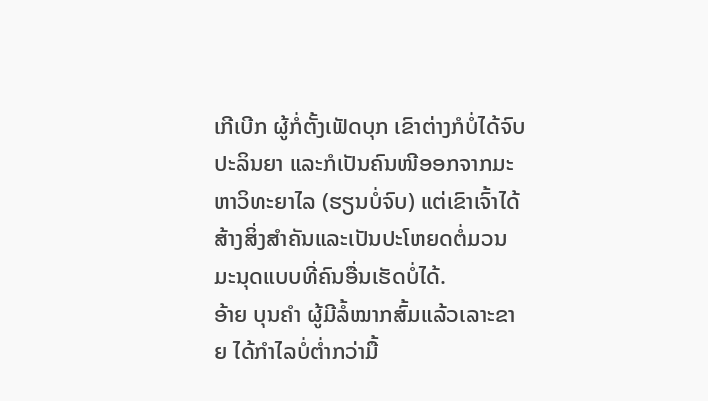ເກີເບີກ ຜູ້ກໍ່ຕັ້ງເຟັດບຸກ ເຂົາຕ່າງກໍບໍ່ໄດ້ຈົບປະລິນຍາ ແລະກໍເປັນຄົນໜີອອກຈາກມະຫາວິທະຍາໄລ (ຮຽນບໍ່ຈົບ) ແຕ່ເຂົາເຈົ້າໄດ້ສ້າງສິ່ງສຳຄັນແລະເປັນປະໂຫຍດຕໍ່ມວນມະນຸດແບບທີ່ຄົນອື່ນເຮັດບໍ່ໄດ້.
ອ້າຍ ບຸນຄຳ ຜູ້ມີລໍ້ໝາກສົ້ມແລ້ວເລາະຂາຍ ໄດ້ກຳໄລບໍ່ຕໍ່າກວ່າມື້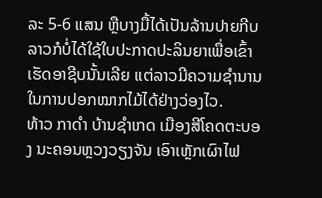ລະ 5-6 ແສນ ຫຼືບາງມື້ໄດ້ເປັນລ້ານປາຍກີບ ລາວກໍບໍ່ໄດ້ໃຊ້ໃບປະກາດປະລິນຍາເພື່ອເຂົ້າເຮັດອາຊີບນັ້ນເລີຍ ແຕ່ລາວມີຄວາມຊຳນານໃນການປອກໝາກໄມ້ໄດ້ຢ່າງວ່ອງໄວ.
ທ້າວ ກາດຳ ບ້ານຊຳເກດ ເມືອງສີໂຄດຕະບອງ ນະຄອນຫຼວງວຽງຈັນ ເອົາເຫຼັກເຜົາໄຟ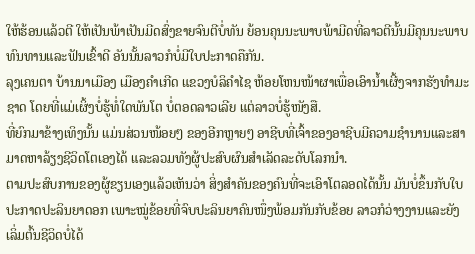ໃຫ້ຮ້ອນແລ້ວຕີ ໃຫ້ເປັນພ້າເປັນມີດສົ່ງຂາຍຈົນຕີບໍ່ທັນ ຍ້ອນຄຸນນະພາບພ້າມີດທີ່ລາວຕີນັ້ນມີຄຸນນະພາບ ທົນທານແລະຟັນເຂົ້າດີ ອັນນັ້ນລາວກໍບໍ່ມີໃບປະກາດຄືກັນ.
ລຸງເຄນຕາ ບ້ານນາເມືອງ ເມືອງຄຳເກີດ ແຂວງບໍລິຄຳໄຊ ຫ້ອຍໂຫນໜ້າຜາເພື່ອເອົານໍ້າເຜີ້ງຈາກຮັງທຳມະຊາດ ໂດຍທີ່ແມ່ເຜິ້ງບໍ່ຮູ້ທໍ່ໃດພັນໂຕ ບໍ່ຕອດລາວເລີຍ ແຕ່ລາວບໍ່ຮູ້ໜັງສື.
ທີ່ຍົກມາຂ້າງເທິງນັ້ນ ແມ່ນສ່ວນໜ້ອຍໆ ຂອງອີກຫຼາຍໆ ອາຊີບທີ່ເຈົ້າຂອງອາຊີບມີຄວາມຊຳນານແລະສາມາດຫາລ້ຽງຊີວິດໂຕເອງໄດ້ ແລະລວມທັງຜູ້ປະສົບຜົນສຳເລັດລະດັບໂລກນຳ.
ຕາມປະສົບການຂອງຜູ້ຂຽນເອງແລ້ວເຫັນວ່າ ສິ່ງສຳຄັນຂອງຄົນທີ່ຈະເອົາໂຕລອດໄດ້ນັ້ນ ມັນບໍ່ຂຶ້ນກັບໃບປະກາດປະລິນຍາດອກ ເພາະໝູ່ຂ້ອຍທີ່ຈົບປະລິນຍາຄົນໜຶ່ງພ້ອມກັນກັບຂ້ອຍ ລາວກໍວ່າງງານແລະຍັງເລິ່ມຕົ້ນຊີວິດບໍ່ໄດ້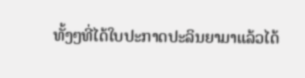ທັ້ງໆທີ່ໄດ້ໃບປະກາດປະລິນຍາມາແລ້ວໄດ້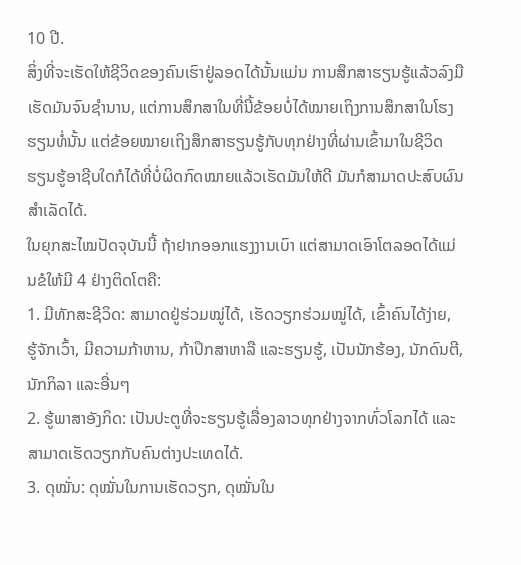10 ປີ.
ສິ່ງທີ່ຈະເຮັດໃຫ້ຊີວິດຂອງຄົນເຮົາຢູ່ລອດໄດ້ນັ້ນແມ່ນ ການສຶກສາຮຽນຮູ້ແລ້ວລົງມືເຮັດມັນຈົນຊຳນານ, ແຕ່ການສຶກສາໃນທີ່ນີ້ຂ້ອຍບໍ່ໄດ້ໝາຍເຖິງການສຶກສາໃນໂຮງຮຽນທໍ່ນັ້ນ ແຕ່ຂ້ອຍໝາຍເຖິງສຶກສາຮຽນຮູ້ກັບທຸກຢ່າງທີ່ຜ່ານເຂົ້າມາໃນຊີວິດ ຮຽນຮູ້ອາຊີບໃດກໍໄດ້ທີ່ບໍ່ຜິດກົດໝາຍແລ້ວເຮັດມັນໃຫ້ດີ ມັນກໍສາມາດປະສົບຜົນສຳເລັດໄດ້.
ໃນຍຸກສະໄໝປັດຈຸບັນນີ້ ຖ້າຢາກອອກແຮງງານເບົາ ແຕ່ສາມາດເອົາໂຕລອດໄດ້ແມ່ນຂໍໃຫ້ມີ 4 ຢ່າງຕິດໂຕຄື:
1. ມີທັກສະຊີວິດ: ສາມາດຢູ່ຮ່ວມໝູ່ໄດ້, ເຮັດວຽກຮ່ວມໝູ່ໄດ້, ເຂົ້າຄົນໄດ້ງ່າຍ, ຮູ້ຈັກເວົ້າ, ມີຄວາມກ້າຫານ, ກ້າປຶກສາຫາລື ແລະຮຽນຮູ້, ເປັນນັກຮ້ອງ, ນັກດົນຕີ, ນັກກິລາ ແລະອື່ນໆ
2. ຮູ້ພາສາອັງກິດ: ເປັນປະຕູທີ່ຈະຮຽນຮູ້ເລື່ອງລາວທຸກຢ່າງຈາກທົ່ວໂລກໄດ້ ແລະສາມາດເຮັດວຽກກັບຄົນຕ່າງປະເທດໄດ້.
3. ດຸໝັ່ນ: ດຸໝັ່ນໃນການເຮັດວຽກ, ດຸໝັ່ນໃນ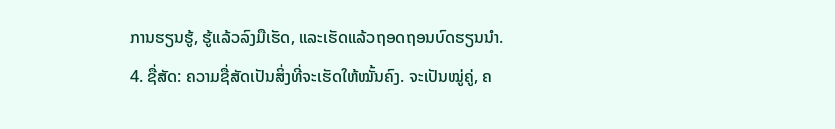ການຮຽນຮູ້, ຮູ້ແລ້ວລົງມືເຮັດ, ແລະເຮັດແລ້ວຖອດຖອນບົດຮຽນນຳ.
4. ຊື່ສັດ: ຄວາມຊື່ສັດເປັນສິ່ງທີ່ຈະເຮັດໃຫ້ໝັ້ນຄົງ. ຈະເປັນໝູ່ຄູ່, ຄ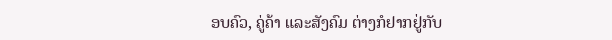ອບຄົວ, ຄູ່ຄ້າ ແລະສັງຄົມ ຕ່າງກໍຢາກຢູ່ກັບ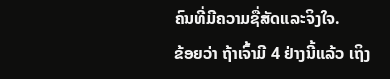ຄົນທີ່ມີຄວາມຊື່ສັດແລະຈິງໃຈ.
ຂ້ອຍວ່າ ຖ້າເຈົ້າມີ 4 ຢ່າງນີ້ແລ້ວ ເຖິງ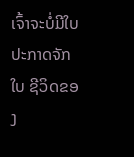ເຈົ້າຈະບໍ່ມີໃບປະກາດຈັກໃບ ຊີວິດຂອງ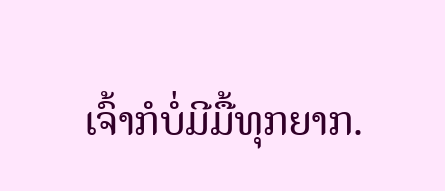ເຈົ້າກໍບໍ່ມີມື້ທຸກຍາກ.